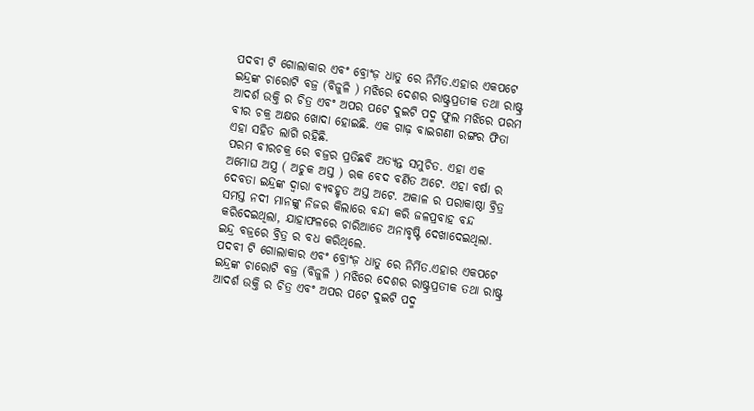ପଦବୀ ଟି ଗୋଲାକାର ଏବଂ ବ୍ରୋଂଜ଼ ଧାତୁ ରେ ନିର୍ମିତ.ଏହାର ଏକପଟେ ଇନ୍ଦ୍ରଙ୍କ ଚାରୋଟି ବଜ୍ର (ବିଜୁଳି ) ମଝିରେ ଦେଶର ରାଷ୍ଟ୍ରପ୍ରତୀକ ତଥା ରାଷ୍ଟ୍ର ଆଦର୍ଶ ଉକ୍ତି ର ଚିତ୍ର ଏବଂ ଅପର ପଟେ ଦୁଇଟି ପଦ୍ମ ଫୁଲ ମଝିରେ ପରମ ବୀର ଚକ୍ର ଅକ୍ଷର ଖୋଦା ହୋଇଛି. ଏକ ଗାଢ଼ ବାଇଗଣୀ ରଙ୍ଗର ଫିତା ଏହା ସହିତ ଲାଗି ରହିଛି.
ପରମ ବୀରଚକ୍ର ରେ ବଜ୍ରର ପ୍ରତିଛବି ଅତ୍ୟନ୍ତ ସମୁଚିତ. ଏହା ଏକ ଅମୋଘ ଅସ୍ତ୍ର ( ଅଚୁକ ଅସ୍ତ ) ଋକ ବେଦ ବର୍ଣିତ ଅଟେ. ଏହା ବର୍ଷା ର ଦେବତା ଇନ୍ଦ୍ରଙ୍କ ଦ୍ୱାରା ବ୍ୟବହୃତ ଅସ୍ତ ଅଟେ. ଅକାଳ ର ପରାକାଷ୍ଠା ବ୍ରିତ୍ର ସମସ୍ତ ନଦୀ ମାନଙ୍କୁ ନିଜର କିଲାରେ ବନ୍ଦୀ କରି ଜଳପ୍ରବାହ ବନ୍ଦ କରିଦେଇଥିଲା, ଯାହାଫଳରେ ଚାରିଆଡେ ଅନାବୃଷ୍ଟି ଦେଖାଦେଇଥିଲା. ଇନ୍ଦ୍ର ବଜ୍ରରେ ବ୍ରିତ୍ର ର ବଧ କରିଥିଲେ.
ପଦବୀ ଟି ଗୋଲାକାର ଏବଂ ବ୍ରୋଂଜ଼ ଧାତୁ ରେ ନିର୍ମିତ.ଏହାର ଏକପଟେ ଇନ୍ଦ୍ରଙ୍କ ଚାରୋଟି ବଜ୍ର (ବିଜୁଳି ) ମଝିରେ ଦେଶର ରାଷ୍ଟ୍ରପ୍ରତୀକ ତଥା ରାଷ୍ଟ୍ର ଆଦର୍ଶ ଉକ୍ତି ର ଚିତ୍ର ଏବଂ ଅପର ପଟେ ଦୁଇଟି ପଦ୍ମ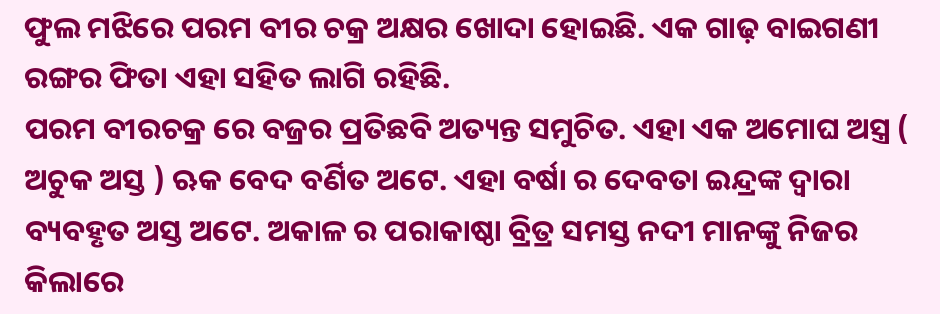ଫୁଲ ମଝିରେ ପରମ ବୀର ଚକ୍ର ଅକ୍ଷର ଖୋଦା ହୋଇଛି. ଏକ ଗାଢ଼ ବାଇଗଣୀ ରଙ୍ଗର ଫିତା ଏହା ସହିତ ଲାଗି ରହିଛି.
ପରମ ବୀରଚକ୍ର ରେ ବଜ୍ରର ପ୍ରତିଛବି ଅତ୍ୟନ୍ତ ସମୁଚିତ. ଏହା ଏକ ଅମୋଘ ଅସ୍ତ୍ର ( ଅଚୁକ ଅସ୍ତ ) ଋକ ବେଦ ବର୍ଣିତ ଅଟେ. ଏହା ବର୍ଷା ର ଦେବତା ଇନ୍ଦ୍ରଙ୍କ ଦ୍ୱାରା ବ୍ୟବହୃତ ଅସ୍ତ ଅଟେ. ଅକାଳ ର ପରାକାଷ୍ଠା ବ୍ରିତ୍ର ସମସ୍ତ ନଦୀ ମାନଙ୍କୁ ନିଜର କିଲାରେ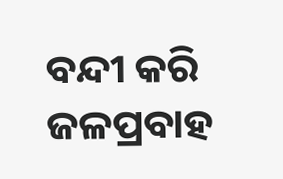ବନ୍ଦୀ କରି ଜଳପ୍ରବାହ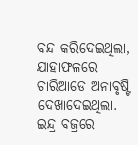ବନ୍ଦ କରିଦେଇଥିଲା, ଯାହାଫଳରେ ଚାରିଆଡେ ଅନାବୃଷ୍ଟି ଦେଖାଦେଇଥିଲା. ଇନ୍ଦ୍ର ବଜ୍ରରେ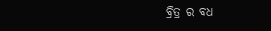ବ୍ରିତ୍ର ର ବଧ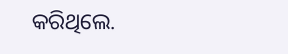କରିଥିଲେ.